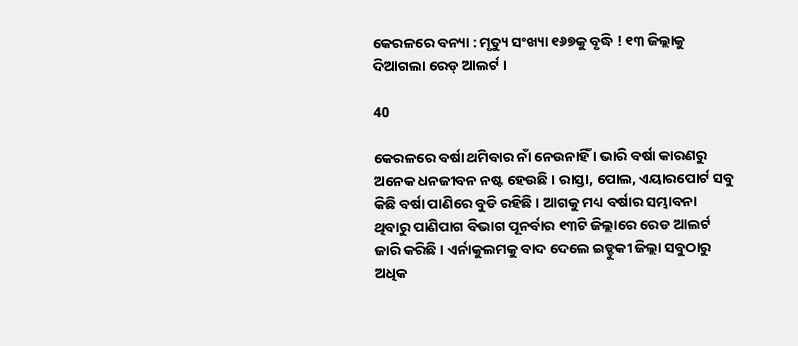କେରଳରେ ବନ୍ୟା : ମୃତ୍ୟୁ ସଂଖ୍ୟା ୧୬୭କୁ ବୃଦ୍ଧି ! ୧୩ ଜିଲ୍ଲାକୁ ଦିଆଗଲା ରେଡ୍ ଆଲର୍ଟ ।

40

କେରଳରେ ବର୍ଷା ଥମିବାର ନାଁ ନେଉନାହିଁ । ଭାରି ବର୍ଷା କାରଣରୁ ଅନେକ ଧନଜୀବନ ନଷ୍ଟ ହେଉଛି । ରାସ୍ତା, ପୋଲ, ଏୟାରପୋର୍ଟ ସବୁ କିଛି ବର୍ଷା ପାଣିରେ ବୁଡି ରହିଛି । ଆଗକୁ ମଧ୍ୟ ବର୍ଷାର ସମ୍ଭାବନା ଥିବାରୁ ପାଣିପାଗ ବିଭାଗ ପୂନର୍ବାର ୧୩ଟି ଜିଲ୍ଲାରେ ରେଡ ଆଲର୍ଟ ଜାରି କରିଛି । ଏର୍ନାକୁଲମକୁ ବାଦ ଦେଲେ ଇଡ୍ଡୁକୀ ଜିଲ୍ଲା ସବୁଠାରୁ ଅଧିକ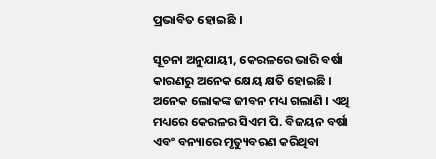ପ୍ରଭାବିତ ହୋଇଛି ।

ସୂଚନା ଅନୁଯାୟୀ, କେରଳରେ ଭାରି ବର୍ଷା କାରଣରୁ ଅନେକ କ୍ଷେୟ କ୍ଷତି ହୋଇଛି । ଅନେକ ଲୋକଙ୍କ ଜୀବନ ମଧ୍ୟ ଗଲାଣି । ଏଥି ମଧ୍ୟରେ କେରଳର ସିଏମ ପି. ବିଜୟନ ବର୍ଷା ଏବଂ ବନ୍ୟାରେ ମୃତ୍ୟୁବରଣ କରିଥିବା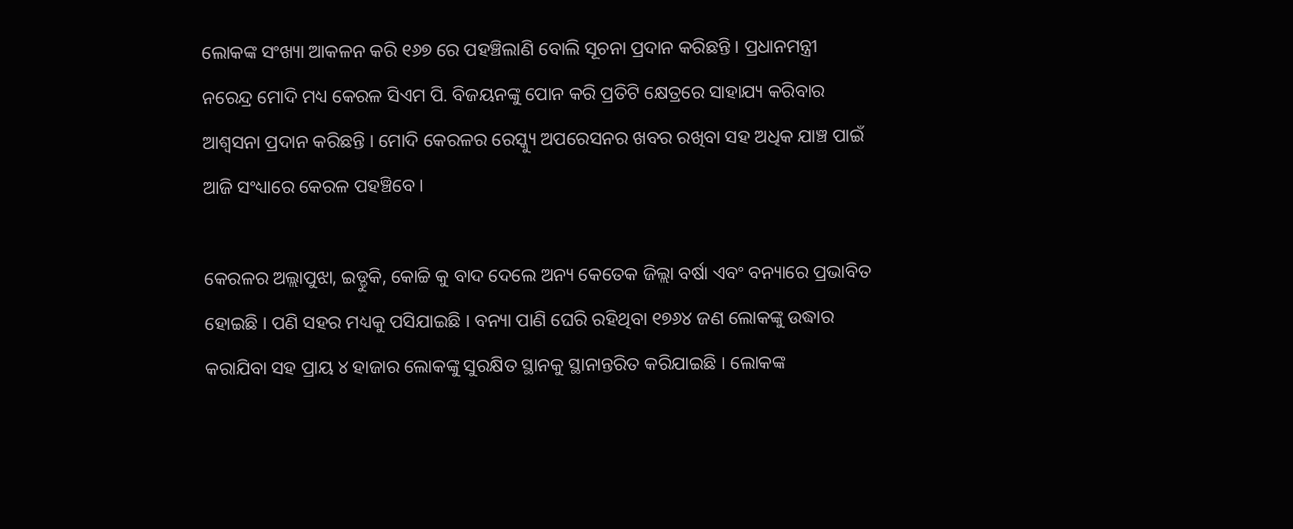ଲୋକଙ୍କ ସଂଖ୍ୟା ଆକଳନ କରି ୧୬୭ ରେ ପହଞ୍ଚିଲାଣି ବୋଲି ସୂଚନା ପ୍ରଦାନ କରିଛନ୍ତି । ପ୍ରଧାନମନ୍ତ୍ରୀ ନରେନ୍ଦ୍ର ମୋଦି ମଧ୍ୟ କେରଳ ସିଏମ ପି. ବିଜୟନଙ୍କୁ ପୋନ କରି ପ୍ରତିଟି କ୍ଷେତ୍ରରେ ସାହାଯ୍ୟ କରିବାର ଆଶ୍ୱସନା ପ୍ରଦାନ କରିଛନ୍ତି । ମୋଦି କେରଳର ରେସ୍କ୍ୟୁ ଅପରେସନର ଖବର ରଖିବା ସହ ଅଧିକ ଯାଞ୍ଚ ପାଇଁ ଆଜି ସଂଧ୍ୟାରେ କେରଳ ପହଞ୍ଚିବେ ।

କେରଳର ଅଲ୍ଲାପୁଝା, ଇଡ୍ଡୁକି, କୋଚ୍ଚି କୁ ବାଦ ଦେଲେ ଅନ୍ୟ କେତେକ ଜିଲ୍ଲା ବର୍ଷା ଏବଂ ବନ୍ୟାରେ ପ୍ରଭାବିତ ହୋଇଛି । ପଣି ସହର ମଧ୍ୟକୁ ପସିଯାଇଛି । ବନ୍ୟା ପାଣି ଘେରି ରହିଥିବା ୧୭୬୪ ଜଣ ଲୋକଙ୍କୁ ଉଦ୍ଧାର କରାଯିବା ସହ ପ୍ରାୟ ୪ ହାଜାର ଲୋକଙ୍କୁ ସୁରକ୍ଷିତ ସ୍ଥାନକୁ ସ୍ଥାନାନ୍ତରିତ କରିଯାଇଛି । ଲୋକଙ୍କ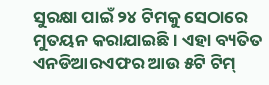ସୁରକ୍ଷା ପାଇଁ ୨୪ ଟିମକୁ ସେଠାରେ ମୁତୟନ କରାଯାଇଛି । ଏହା ବ୍ୟତିତ ଏନଡିଆରଏଫର ଆଉ ୫ଟି ଟିମ୍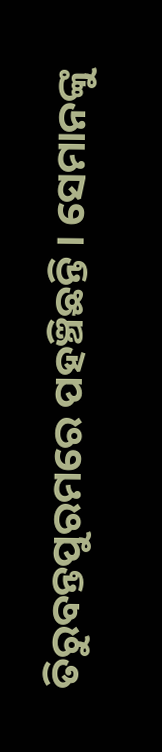ତିରୁବନ୍ତପୁରମରେ ପହଞ୍ଚିଛନ୍ତି । ସେମାନଙ୍କୁ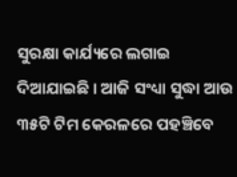ସୁରକ୍ଷା କାର୍ଯ୍ୟରେ ଲଗାଇ ଦିଆଯାଇଛି । ଆଜି ସଂଧ୍ୟା ସୁଦ୍ଧା ଆଉ ୩୫ଟି ଟିମ କେରଳରେ ପହଞ୍ଚିବେ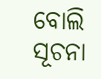ବୋଲି ସୂଚନା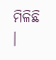ମିଳିଛି ।